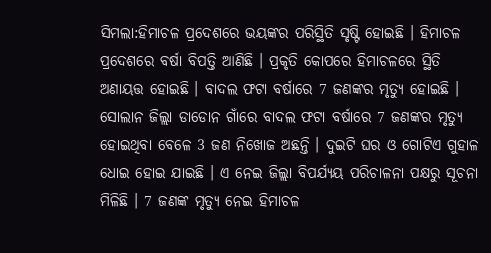ସିମଲା:ହିମାଚଳ ପ୍ରଦେଶରେ ଭୟଙ୍କର ପରିସ୍ଥିତି ସୃଷ୍ଟି ହୋଇଛି । ହିମାଚଳ ପ୍ରଦେଶରେ ବର୍ଷା ବିପତ୍ତି ଆଣିଛି । ପ୍ରକୃତି କୋପରେ ହିମାଚଳରେ ସ୍ଥିତି ଅଣାୟତ୍ତ ହୋଇଛି । ବାଦଲ ଫଟା ବର୍ଷାରେ 7 ଜଣଙ୍କର ମୃତ୍ୟୁ ହୋଇଛି । ସୋଲାନ ଜିଲ୍ଲା ଡାଡୋନ ଗାଁରେ ବାଦଲ ଫଟା ବର୍ଷାରେ 7 ଜଣଙ୍କର ମୃତ୍ୟୁ ହୋଇଥିବା ବେଳେ 3 ଜଣ ନିଖୋଜ ଅଛନ୍ତି । ଦୁଇଟି ଘର ଓ ଗୋଟିଏ ଗୁହାଳ ଧୋଇ ହୋଇ ଯାଇଛି । ଏ ନେଇ ଜିଲ୍ଲା ବିପର୍ଯ୍ୟୟ ପରିଚାଳନା ପକ୍ଷରୁ ସୂଚନା ମିଳିଛି । 7 ଜଣଙ୍କ ମୃତ୍ୟୁ ନେଇ ହିମାଚଳ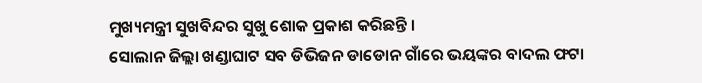ମୁଖ୍ୟମନ୍ତ୍ରୀ ସୁଖବିନ୍ଦର ସୁଖୁ ଶୋକ ପ୍ରକାଶ କରିଛନ୍ତି ।
ସୋଲାନ ଜିଲ୍ଲା ଖଣ୍ଡାଘାଟ ସବ ଡିଭିଜନ ଡାଡୋନ ଗାଁରେ ଭୟଙ୍କର ବାଦଲ ଫଟା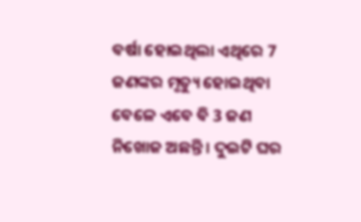ବର୍ଷା ହୋଇଥିଲା ଏଥିରେ 7 ଜଣଙ୍କର ମୃତ୍ୟୁ ହୋଇଥିବା ବେଳେ ଏବେ ବି 3 ଜଣ ନିଖୋଜ ଅଛନ୍ତି । ଦୁଇଟି ଘର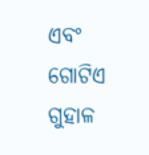ଏବଂ ଗୋଟିଏ ଗୁହାଳ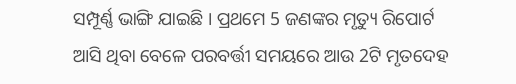ସମ୍ପୂର୍ଣ୍ଣ ଭାଙ୍ଗି ଯାଇଛି । ପ୍ରଥମେ 5 ଜଣଙ୍କର ମୃତ୍ୟୁ ରିପୋର୍ଟ ଆସି ଥିବା ବେଳେ ପରବର୍ତ୍ତୀ ସମୟରେ ଆଉ 2ଟି ମୃତଦେହ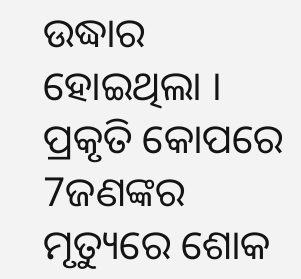ଉଦ୍ଧାର ହୋଇଥିଲା । ପ୍ରକୃତି କୋପରେ 7ଜଣଙ୍କର ମୃତ୍ୟୁରେ ଶୋକ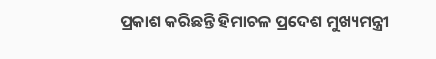ପ୍ରକାଶ କରିଛନ୍ତି ହିମାଚଳ ପ୍ରଦେଶ ମୁଖ୍ୟମନ୍ତ୍ରୀ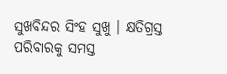ସୁଖବିନ୍ଦର ସିଂହ ସୁଖୁ । କ୍ଷତିଗ୍ରସ୍ତ ପରିବାରକୁ ସମସ୍ତ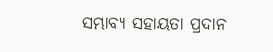ସମ୍ଭାବ୍ୟ ସହାୟତା ପ୍ରଦାନ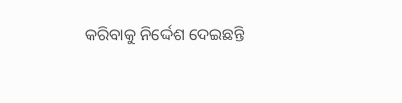କରିବାକୁ ନିର୍ଦ୍ଦେଶ ଦେଇଛନ୍ତି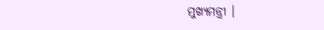ମୁଖ୍ୟମନ୍ତ୍ରୀ ।